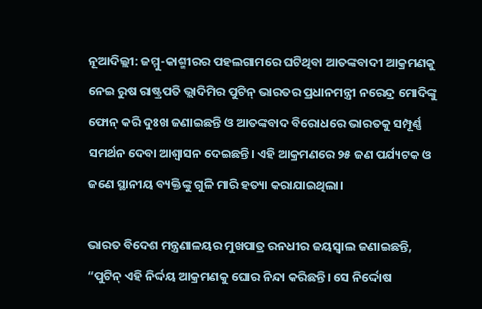ନୂଆଦିଲ୍ଲୀ: ଜମ୍ମୁ-କାଶ୍ମୀରର ପହଲଗାମରେ ଘଟିଥିବା ଆତଙ୍କବାଦୀ ଆକ୍ରମଣକୁ ନେଇ ରୁଷ ରାଷ୍ଟ୍ରପତି ଭ୍ଲାଦିମିର ପୁଟିନ୍ ଭାରତର ପ୍ରଧାନମନ୍ତ୍ରୀ ନରେନ୍ଦ୍ର ମୋଦିଙ୍କୁ ଫୋନ୍ କରି ଦୁଃଖ ଜଣାଇଛନ୍ତି ଓ ଆତଙ୍କବାଦ ବିରୋଧରେ ଭାରତକୁ ସମ୍ପୂର୍ଣ୍ଣ ସମର୍ଥନ ଦେବା ଆଶ୍ୱାସନ ଦେଇଛନ୍ତି। ଏହି ଆକ୍ରମଣରେ ୨୫ ଜଣ ପର୍ଯ୍ୟଟକ ଓ ଜଣେ ସ୍ଥାନୀୟ ବ୍ୟକ୍ତିଙ୍କୁ ଗୁଳି ମାରି ହତ୍ୟା କରାଯାଇଥିଲା।

ଭାରତ ବିଦେଶ ମନ୍ତ୍ରଣାଳୟର ମୁଖପାତ୍ର ରନଧୀର ଜୟସ୍ୱାଲ ଜଣାଇଛନ୍ତି, “ପୁଟିନ୍ ଏହି ନିର୍ଦ୍ଦୟ ଆକ୍ରମଣକୁ ଘୋର ନିନ୍ଦା କରିଛନ୍ତି। ସେ ନିର୍ଦ୍ଦୋଷ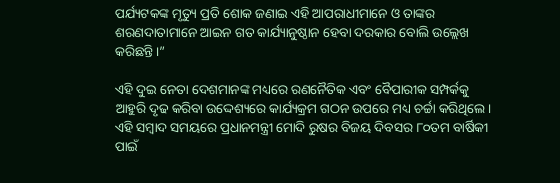ପର୍ଯ୍ୟଟକଙ୍କ ମୃତ୍ୟୁ ପ୍ରତି ଶୋକ ଜଣାଇ ଏହି ଆପରାଧୀମାନେ ଓ ତାଙ୍କର ଶରଣଦାତାମାନେ ଆଇନ ଗତ କାର୍ଯ୍ୟାନୁଷ୍ଠାନ ହେବା ଦରକାର ବୋଲି ଉଲ୍ଲେଖ କରିଛନ୍ତି।”

ଏହି ଦୁଇ ନେତା ଦେଶମାନଙ୍କ ମଧ୍ୟରେ ରଣନୈତିକ ଏବଂ ବୈପାରୀକ ସମ୍ପର୍କକୁ ଆହୁରି ଦୃଢ କରିବା ଉଦ୍ଦେଶ୍ୟରେ କାର୍ଯ୍ୟକ୍ରମ ଗଠନ ଉପରେ ମଧ୍ୟ ଚର୍ଚ୍ଚା କରିଥିଲେ। ଏହି ସମ୍ବାଦ ସମୟରେ ପ୍ରଧାନମନ୍ତ୍ରୀ ମୋଦି ରୁଷର ବିଜୟ ଦିବସର ୮୦ତମ ବାର୍ଷିକୀ ପାଇଁ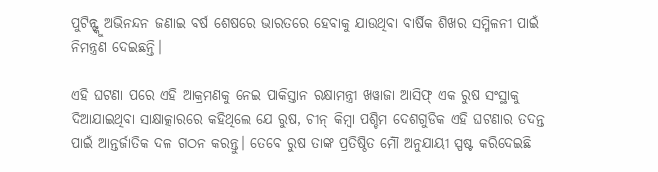ପୁଟିନ୍ଙ୍କୁ ଅଭିନନ୍ଦନ ଜଣାଇ ବର୍ଷ ଶେଷରେ ଭାରତରେ ହେବାକୁ ଯାଉଥିବା ବାର୍ଷିକ ଶିଖର ସମ୍ମିଳନୀ ପାଇଁ ନିମନ୍ତ୍ରଣ ଦେଇଛନ୍ତି।

ଏହି ଘଟଣା ପରେ ଏହି ଆକ୍ରମଣକୁ ନେଇ ପାକିସ୍ତାନ ରକ୍ଷାମନ୍ତ୍ରୀ ଖୱାଜା ଆସିଫ୍ ଏକ ରୁଷ ସଂସ୍ଥାକୁ ଦିଆଯାଇଥିବା ସାକ୍ଷାତ୍କାରରେ କହିଥିଲେ ଯେ ରୁଷ, ଚୀନ୍ କିମ୍ବା ପଶ୍ଚିମ ଦେଶଗୁଡିକ ଏହି ଘଟଣାର ତଦନ୍ତ ପାଇଁ ଆନ୍ତର୍ଜାତିକ ଦଳ ଗଠନ କରନ୍ତୁ। ତେବେ ରୁଷ ତାଙ୍କ ପ୍ରତିଷ୍ଠିତ ମୌଁ ଅନୁଯାୟୀ ସ୍ପଷ୍ଟ କରିଦେଇଛି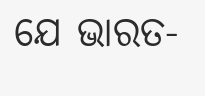ଯେ ଭାରତ-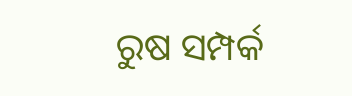ରୁଷ ସମ୍ପର୍କ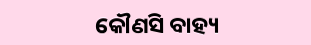କୌଣସି ବାହ୍ୟ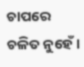ଚାପରେ ଚଳିତ ନୁହେଁ।